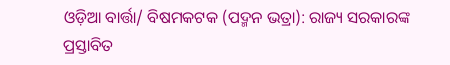ଓଡ଼ିଆ ବାର୍ତ୍ତା/ ବିଷମକଟକ (ପଦ୍ମନ ଭତ୍ରା): ରାଜ୍ୟ ସରକାରଙ୍କ ପ୍ରସ୍ତାବିତ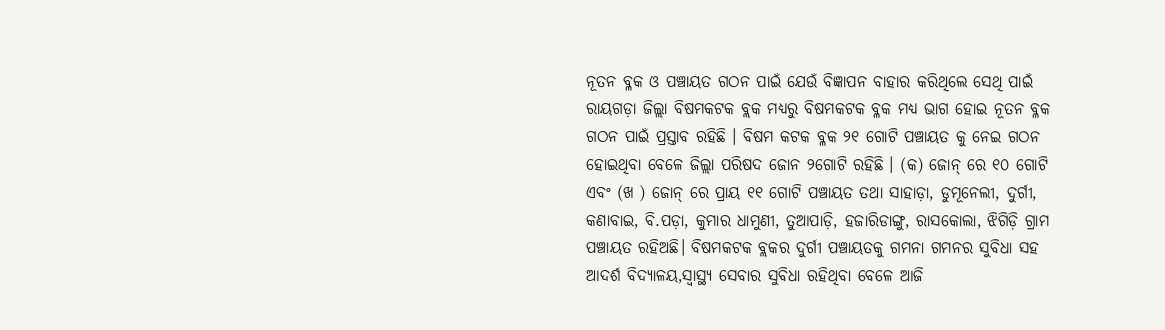ନୂତନ ବ୍ଳକ ଓ ପଞ୍ଚାୟତ ଗଠନ ପାଇଁ ଯେଉଁ ବିଜ୍ଞାପନ ବାହାର କରିଥିଲେ ସେଥି ପାଇଁ ରାୟଗଡ଼ା ଜିଲ୍ଲା ବିଷମକଟକ ବ୍ଲକ ମଧ୍ୟରୁ ବିଷମକଟକ ବ୍ଳକ ମଧ୍ୟ ଭାଗ ହୋଇ ନୂତନ ବ୍ଳକ ଗଠନ ପାଇଁ ପ୍ରସ୍ତାବ ରହିଛି । ବିଷମ କଟକ ବ୍ଳକ ୨୧ ଗୋଟି ପଞ୍ଚାୟତ କୁ ନେଇ ଗଠନ ହୋଇଥିବା ବେଳେ ଜିଲ୍ଲା ପରିଷଦ ଜୋନ ୨ଗୋଟି ରହିଛି । (କ) ଜୋନ୍ ରେ ୧୦ ଗୋଟି ଏବଂ (ଖ ) ଜୋନ୍ ରେ ପ୍ରାୟ ୧୧ ଗୋଟି ପଞ୍ଚାୟତ ତଥା ସାହାଡ଼ା, ଡୁମୂନେଲୀ, ଦୁର୍ଗୀ, କଣାବାଇ, ବି.ପଡ଼ା, କୁମାର ଧାମୁଣୀ, ତୁଆପାଡ଼ି, ହଜାରିଡାଙ୍ଗୁ, ରାସକୋଲା, ଝିଗିଡ଼ି ଗ୍ରାମ ପଞ୍ଚାୟତ ରହିଅଛି। ବିଷମକଟକ ବ୍ଲକର ଦୁର୍ଗୀ ପଞ୍ଚାୟତକୁ ଗମନା ଗମନର ସୁବିଧା ସହ ଆଦର୍ଶ ବିଦ୍ୟାଳୟ,ସ୍ୱାସ୍ଥ୍ୟ ସେବାର ସୁବିଧା ରହିଥିବା ବେଳେ ଆଜି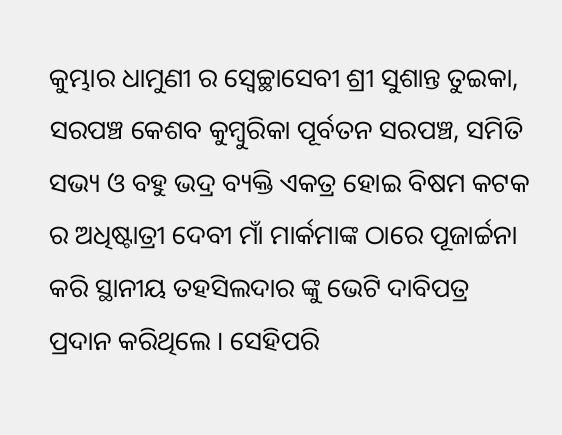କୁମ୍ଭାର ଧାମୁଣୀ ର ସ୍ଵେଚ୍ଛାସେବୀ ଶ୍ରୀ ସୁଶାନ୍ତ ତୁଇକା, ସରପଞ୍ଚ କେଶବ କୁମ୍ବୁରିକା ପୂର୍ବତନ ସରପଞ୍ଚ, ସମିତି ସଭ୍ୟ ଓ ବହୁ ଭଦ୍ର ବ୍ୟକ୍ତି ଏକତ୍ର ହୋଇ ବିଷମ କଟକ ର ଅଧିଷ୍ଟାତ୍ରୀ ଦେବୀ ମାଁ ମାର୍କମାଙ୍କ ଠାରେ ପୂଜାର୍ଚ୍ଚନା କରି ସ୍ଥାନୀୟ ତହସିଲଦାର ଙ୍କୁ ଭେଟି ଦାବିପତ୍ର ପ୍ରଦାନ କରିଥିଲେ । ସେହିପରି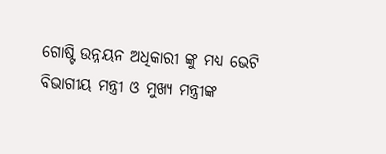ଗୋଷ୍ଟି ଉନ୍ନୟନ ଅଧିକାରୀ ଙ୍କୁ ମଧ୍ୟ ଭେଟି ବିଭାଗୀୟ ମନ୍ତ୍ରୀ ଓ ମୁଖ୍ୟ ମନ୍ତ୍ରୀଙ୍କ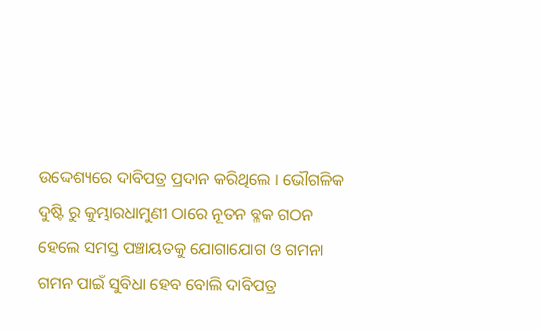ଉଦ୍ଦେଶ୍ୟରେ ଦାବିପତ୍ର ପ୍ରଦାନ କରିଥିଲେ । ଭୌଗଳିକ ଦୁଷ୍ଟି ରୁ କୁମ୍ଭାରଧାମୁଣୀ ଠାରେ ନୂତନ ବ୍ଳକ ଗଠନ ହେଲେ ସମସ୍ତ ପଞ୍ଚାୟତକୁ ଯୋଗାଯୋଗ ଓ ଗମନା ଗମନ ପାଇଁ ସୁବିଧା ହେବ ବୋଲି ଦାବିପତ୍ର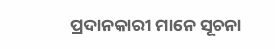ପ୍ରଦାନକାରୀ ମାନେ ସୂଚନା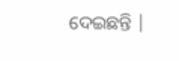ଦେଇଛନ୍ତି |